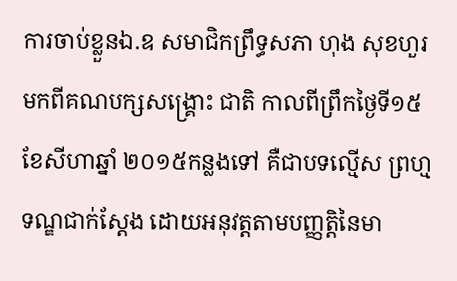ការចាប់ខ្លួនឯ.ឧ សមាជិកព្រឹទ្ធសភា ហុង សុខហួរ មកពីគណបក្សសង្គ្រោះ ជាតិ កាលពីព្រឹកថ្ងៃទី១៥ខែសីហាឆ្នាំ ២០១៥កន្លងទៅ គឺជាបទល្មើស ព្រហ្មទណ្ឌជាក់ស្តែង ដោយអនុវត្តតាមបញ្ញត្តិនៃមា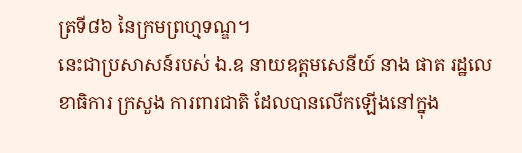ត្រទី៨៦ នៃក្រមព្រហ្មទណ្ឌ។
នេះជាប្រសាសន៍របស់ ឯ.ឧ នាយឧត្តមសេនីយ៍ នាង ផាត រដ្ឋលេខាធិការ ក្រសួង ការពារជាតិ ដែលបានលើកឡើងនៅក្នុង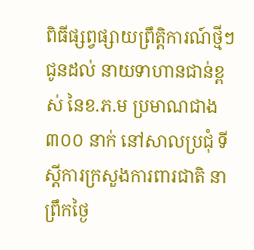ពិធីផ្សព្វផ្សាយព្រឹត្តិការណ៍ថ្មីៗជូនដល់ នាយទាហានជាន់ខ្ពស់ នៃខ.ភ.ម ប្រមាណជាង ៣០០ នាក់ នៅសាលប្រជុំ ទីស្តីការក្រសួងការពារជាតិ នាព្រឹកថ្ងៃ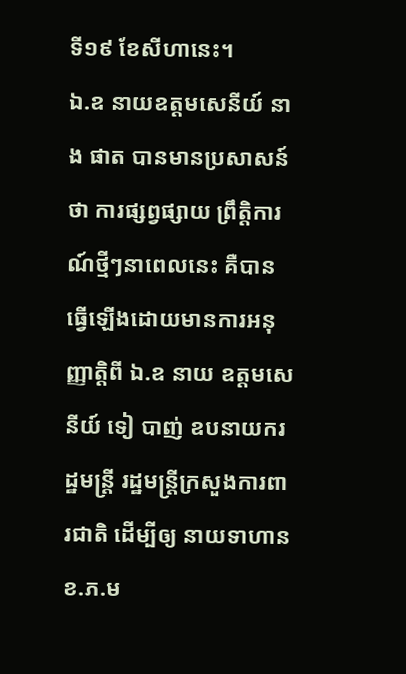ទី១៩ ខែសីហានេះ។
ឯ.ឧ នាយឧត្តមសេនីយ៍ នាង ផាត បានមានប្រសាសន៍ថា ការផ្សព្វផ្សាយ ព្រឹត្តិការណ៍ថ្មីៗនាពេលនេះ គឺបានធ្វើឡើងដោយមានការអនុញ្ញាត្តិពី ឯ.ឧ នាយ ឧត្តមសេនីយ៍ ទៀ បាញ់ ឧបនាយករដ្ឋមន្ត្រី រដ្ឋមន្ត្រីក្រសួងការពារជាតិ ដើម្បីឲ្យ នាយទាហាន ខ.ភ.ម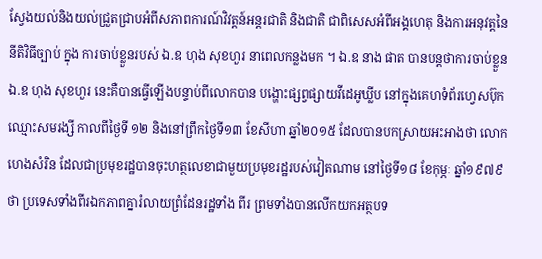ស្វែងយល់និងយល់ជ្រួតជ្រាបអំពីសភាពការណ៍វិវត្តន៍អន្តរជាតិ និងជាតិ ជាពិសេសអំពីអង្គហេតុ និងការអនុវត្តនៃនីតិវិធីច្បាប់ ក្នុង ការចាប់ខ្លួនរបស់ ឯ.ឧ ហុង សុខហួរ នាពេលកន្លងមក ។ ឯ.ឧ នាង ផាត បានបន្តថាការចាប់ខ្លួនឯ.ឧ ហុង សុខហួរ នេះគឺបានធ្វើឡើងបន្ទាប់ពីលោកបាន បង្ហោះផ្សព្វផ្សាយវីដេអូឃ្លីប នៅក្នុងគេហទំព័រហ្វេសប៊ុក ឈ្មោះសមរង្សី កាលពីថ្ងៃទី ១២ និងនៅព្រឹកថ្ងៃទី១៣ ខែសីហា ឆ្នាំ២០១៥ ដែលបានបកស្រាយអះអាងថា លោក ហេងសំរិន ដែលជាប្រមុខរដ្ឋបានចុះហត្ថលេខាជាមួយប្រមុខរដ្ឋរបស់វៀតណាម នៅថ្ងៃទី១៨ ខែកុម្ភៈ ឆ្នាំ១៩៧៩ ថា ប្រទេសទាំងពីរឯកភាពគ្នារំលាយព្រំដែនរដ្ឋទាំង ពីរ ព្រមទាំងបានលើកយកអត្ថបទ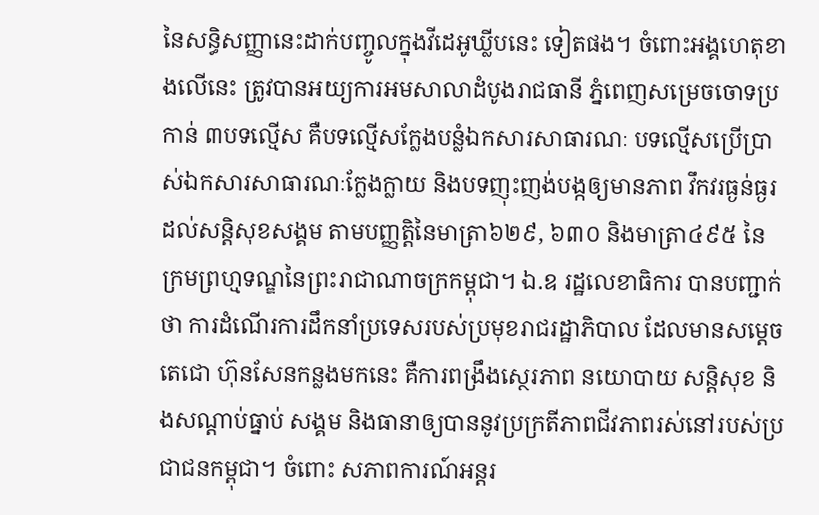នៃសន្ធិសញ្ញានេះដាក់បញ្ចូលក្នុងវីដេអូឃ្លីបនេះ ទៀតផង។ ចំពោះអង្គហេតុខាងលើនេះ ត្រូវបានអយ្យការអមសាលាដំបូងរាជធានី ភ្នំពេញសម្រេចចោទប្រកាន់ ៣បទល្មើស គឺបទល្មើសក្លែងបន្លំឯកសារសាធារណៈ បទល្មើសប្រើប្រាស់ឯកសារសាធារណៈក្លែងក្លាយ និងបទញុះញង់បង្កឲ្យមានភាព វឹកវរធ្ងន់ធ្ងរដល់សន្តិសុខសង្គម តាមបញ្ញត្តិនៃមាត្រា៦២៩, ៦៣០ និងមាត្រា៤៩៥ នៃក្រមព្រហ្មទណ្ឌនៃព្រះរាជាណាចក្រកម្ពុជា។ ឯ.ឧ រដ្ឋលេខាធិការ បានបញ្ជាក់ថា ការដំណើរការដឹកនាំប្រទេសរបស់ប្រមុខរាជរដ្ឋាភិបាល ដែលមានសម្តេចតេជោ ហ៊ុនសែនកន្លងមកនេះ គឺការពង្រឹងស្ថេរភាព នយោបាយ សន្តិសុខ និងសណ្តាប់ធ្នាប់ សង្គម និងធានាឲ្យបាននូវប្រក្រតីភាពជីវភាពរស់នៅរបស់ប្រជាជនកម្ពុជា។ ចំពោះ សភាពការណ៍អន្តរ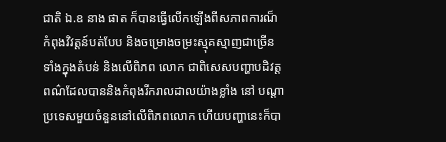ជាតិ ឯ.ឧ នាង ផាត ក៏បានធ្វើលើកឡើងពីសភាពការណ៏ កំពុងវិវត្តន៍បត់បែប និងចម្រោងចម្រះស្មុគស្មាញជាច្រើនទាំងក្នុងតំបន់ និងលើពិភព លោក ជាពិសេសបញ្ហាបដិវត្តពណ៌ដែលបាននិងកំពុងរីករាលដាលយ៉ាងខ្លាំង នៅ បណ្តាប្រទេសមួយចំនួននៅលើពិភពលោក ហើយបញ្ហានេះក៏បា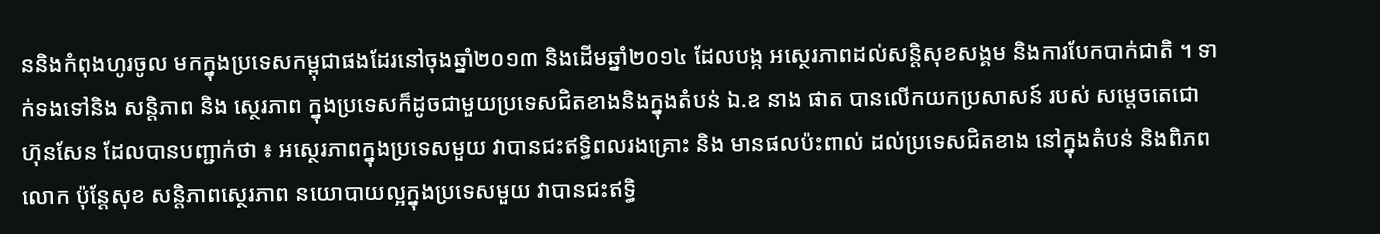ននិងកំពុងហូរចូល មកក្នុងប្រទេសកម្ពុជាផងដែរនៅចុងឆ្នាំ២០១៣ និងដើមឆ្នាំ២០១៤ ដែលបង្ក អស្ថេរភាពដល់សន្តិសុខសង្គម និងការបែកបាក់ជាតិ ។ ទាក់ទងទៅនិង សន្តិភាព និង ស្ថេរភាព ក្នុងប្រទេសក៏ដូចជាមួយប្រទេសជិតខាងនិងក្នុងតំបន់ ឯ.ឧ នាង ផាត បានលើកយកប្រសាសន៍ របស់ សម្តេចតេជោ ហ៊ុនសែន ដែលបានបញ្ជាក់ថា ៖ អស្ថេរភាពក្នុងប្រទេសមួយ វាបានជះឥទ្ធិពលរងគ្រោះ និង មានផលប៉ះពាល់ ដល់ប្រទេសជិតខាង នៅក្នុងតំបន់ និងពិភពលោក ប៉ុន្តែសុខ សន្តិភាពស្ថេរភាព នយោបាយល្អក្នុងប្រទេសមួយ វាបានជះឥទ្ធិ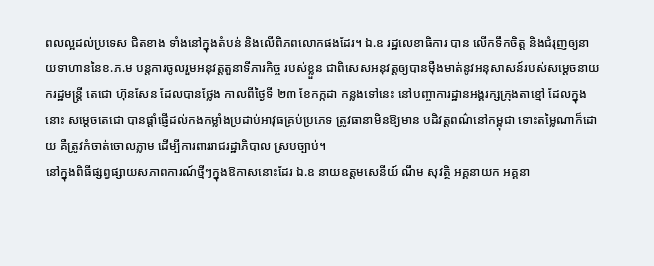ពលល្អដល់ប្រទេស ជិតខាង ទាំងនៅក្នុងតំបន់ និងលើពិភពលោកផងដែរ។ ឯ.ឧ រដ្ឋលេខាធិការ បាន លើកទឹកចិត្ត និងជំរុញឲ្យនាយទាហាននៃខ.ភ.ម បន្តការចូលរួមអនុវត្តតួនាទីភារកិច្ច របស់ខ្លួន ជាពិសេសអនុវត្តឲ្យបានម៉ឺងមាត់នូវអនុសាសន៍របស់សម្តេចនាយករដ្ឋមន្ត្រី តេជោ ហ៊ុនសែន ដែលបានថ្លែង កាលពីថ្ងៃទី ២៣ ខែកក្កដា កន្លងទៅនេះ នៅបញ្ចាការដ្ឋានអង្គរក្សក្រុងតាខ្មៅ ដែលក្នុងនោះ សម្តេចតេជោ បានផ្តាំផ្ញើដល់កងកម្លាំងប្រដាប់អាវុធគ្រប់ប្រភេទ ត្រូវធានាមិនឱ្យមាន បដិវត្តពណ៌នៅកម្ពុជា ទោះតម្លៃណាក៏ដោយ គឺត្រូវកំចាត់ចោលភ្លាម ដើម្បីការពាររាជរដ្ឋាភិបាល ស្របច្បាប់។
នៅក្នុងពិធីផ្សព្វផ្សាយសភាពការណ៍ថ្មីៗក្នុងឱកាសនោះដែរ ឯ.ឧ នាយឧត្តមសេនីយ៍ ណឹម សុវត្ថិ អគ្គនាយក អគ្គនា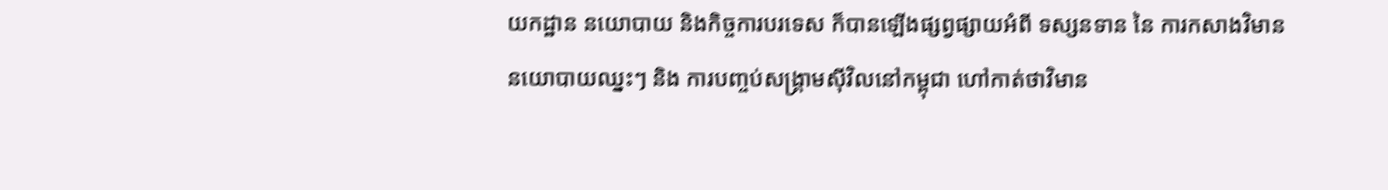យកដ្ឋាន នយោបាយ និងកិច្ចការបរទេស ក៏បានឡើងផ្សព្វផ្សាយអំពី ទស្សនទាន នៃ ការកសាងវិមាននយោបាយឈ្នះៗ និង ការបញ្ចប់សង្គ្រាមស៊ីវិលនៅកម្ពុជា ហៅកាត់ថាវិមាន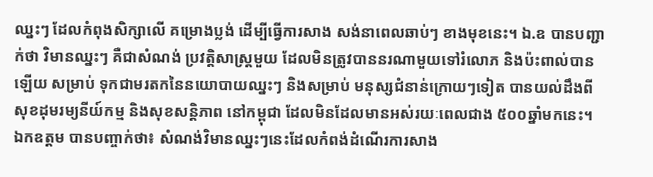ឈ្នះៗ ដែលកំពុងសិក្សាលើ គម្រោងប្លង់ ដើម្បីធ្វើការសាង សង់នាពេលឆាប់ៗ ខាងមុខនេះ។ ឯ.ឧ បានបញ្ជាក់ថា វិមានឈ្នះៗ គឺជាសំណង់ ប្រវត្តិសាស្ត្រមួយ ដែលមិនត្រូវបាននរណាមួយទៅរំលោភ និងប៉ះពាល់បានឡើយ សម្រាប់ ទុកជាមរតកនៃនយោបាយឈ្នះៗ និងសម្រាប់ មនុស្សជំនាន់ក្រោយៗទៀត បានយល់ដឹងពីសុខដុមរម្យនីយ៍កម្ម និងសុខសន្តិភាព នៅកម្ពុជា ដែលមិនដែលមានអស់រយៈពេលជាង ៥០០ឆ្នាំមកនេះ។ ឯកឧត្តម បានបញ្ចាក់ថា៖ សំណង់វិមានឈ្នះៗនេះដែលកំពង់ដំណើរការសាង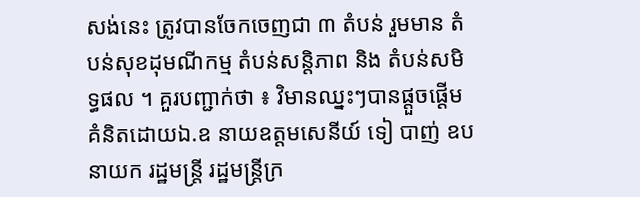សង់នេះ ត្រូវបានចែកចេញជា ៣ តំបន់ រួមមាន តំបន់សុខដុមណីកម្ម តំបន់សន្តិភាព និង តំបន់សមិទ្ធផល ។ គួរបញ្ជាក់ថា ៖ វិមានឈ្នះៗបានផ្តួចផ្តើមគំនិតដោយឯ.ឧ នាយឧត្តមសេនីយ៍ ទៀ បាញ់ ឧបនាយក រដ្ឋមន្ត្រី រដ្ឋមន្ត្រីក្រ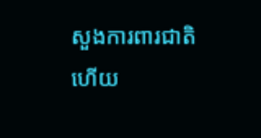សួងការពារជាតិ ហើយ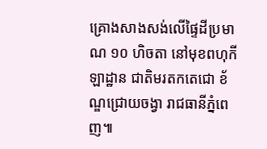គ្រោងសាងសង់លើផ្ទៃដីប្រមាណ ១០ ហិចតា នៅមុខពហុកីឡាដ្ឋាន ជាតិមរតកតេជោ ខ័ណ្ឌជ្រោយចង្វា រាជធានីភ្នំពេញ៕